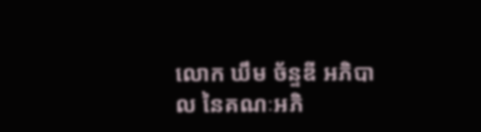លោក ឃឹម ច័ន្ទឌី អភិបាល នៃគណៈអភិ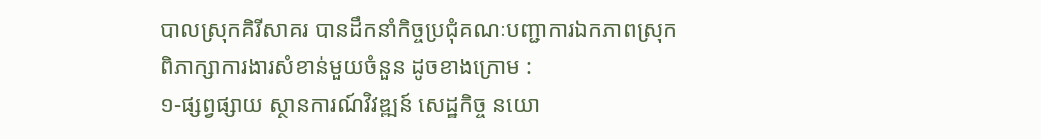បាលស្រុកគិរីសាគរ បានដឹកនាំកិច្ចប្រជុំគណៈបញ្ជាការឯកភាពស្រុក ពិភាក្សាការងារសំខាន់មួយចំនួន ដូចខាងក្រោម :
១-ផ្សព្វផ្សាយ ស្ថានការណ៍វិវឌ្ឍន៍ សេដ្ឋកិច្ច នយោ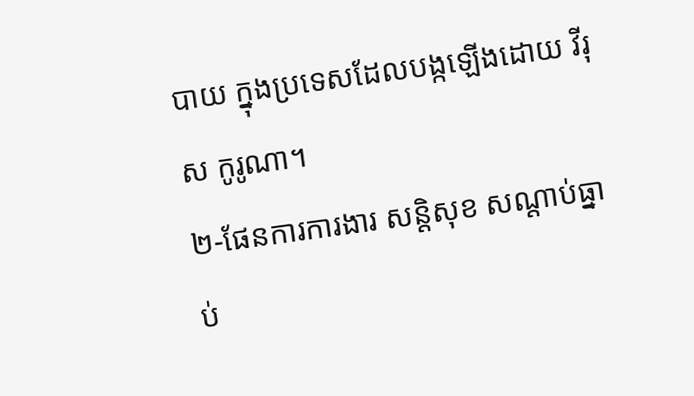បាយ ក្នុងប្រទេសដែលបង្កឡើងដោយ វីរុស កូរូណា។
២-ផែនការការងារ សន្តិសុខ សណ្តាប់ធ្នាប់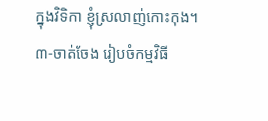ក្នុងវិទិកា ខ្ញុំស្រលាញ់កោះកុង។
៣-ចាត់ចែង រៀបចំកម្មវិធី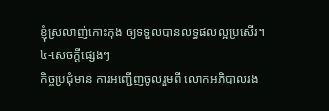ខ្ញុំស្រលាញ់កោះកុង ឲ្យទទួលបានលទ្ធផលល្អប្រសើរ។
៤-សេចក្តីផ្សេងៗ
កិច្ចប្រជុំមាន ការអញ្ជើញចូលរួមពី លោកអភិបាលរង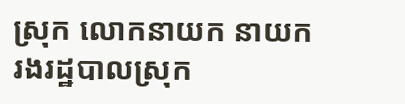ស្រុក លោកនាយក នាយករងរដ្ឋបាលស្រុក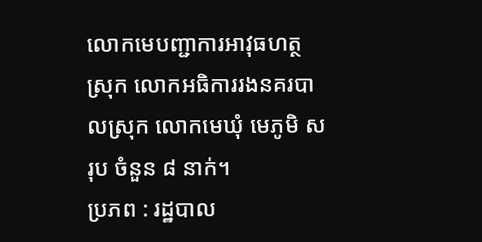លោកមេបញ្ជាការអាវុធហត្ថស្រុក លោកអធិការរងនគរបាលស្រុក លោកមេឃុំ មេភូមិ សរុប ចំនួន ៨ នាក់។
ប្រភព : រដ្ឋបាល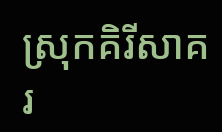ស្រុកគិរីសាគរ